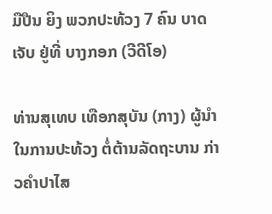ມືປືນ ຍິງ ພວກປະທ້ວງ 7 ຄົນ ບາດເຈັບ ຢູ່ທີ່ ບາງກອກ (ວີດີໂອ)

ທ່ານສຸເທບ ເທືອກສຸບັນ (ກາງ) ຜູ້ນຳໃນການປະທ້ວງ ຕໍ່ຕ້ານລັດຖະບານ ກ່າວຄຳປາໄສ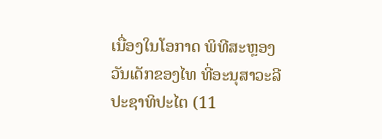ເນື່ອງໃນໂອກາດ ພິທີສະຫຼອງ ວັນເດັກຂອງໄທ ທີ່ອະນຸສາວະລີ ປະຊາທິປະໄຕ (11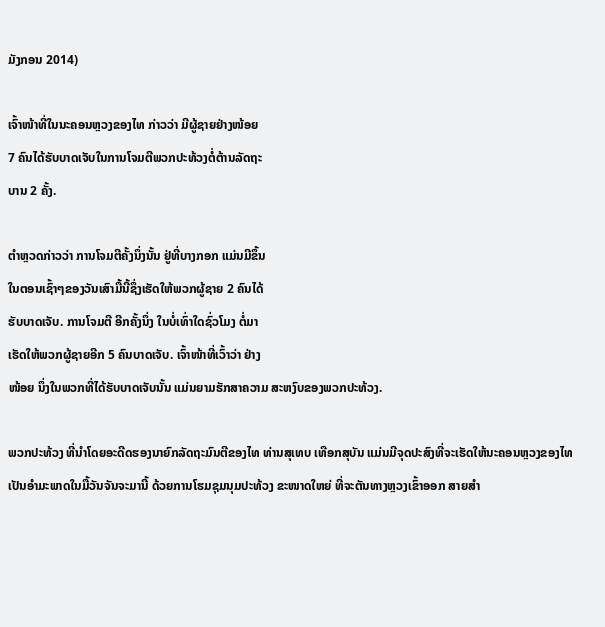ມັງກອນ 2014)

ເຈົ້າໜ້າທີ່ໃນນະຄອນຫຼວງຂອງໄທ ກ່າວວ່າ ມີຜູ້ຊາຍຢ່າງໜ້ອຍ
7 ຄົນໄດ້ຮັບບາດເຈັບໃນການໂຈມຕີພວກປະທ້ວງຕໍ່ຕ້ານລັດຖະ
ບານ 2 ຄັ້ງ.

ຕຳຫຼວດກ່າວວ່າ ການໂຈມຕີຄັ້ງນຶ່ງນັ້ນ ຢູ່ທີ່ບາງກອກ ແມ່ນມີຂຶ້ນ
ໃນຕອນເຊົ້າໆຂອງວັນເສົາມື້ນີ້ຊຶ່ງເຮັດໃຫ້ພວກຜູ້ຊາຍ 2 ຄົນໄດ້
ຮັບບາດເຈັບ. ການໂຈມຕີ ອີກຄັ້ງນຶ່ງ ໃນບໍ່ເທົ່າໃດຊົ່ວໂມງ ຕໍ່ມາ
ເຮັດໃຫ້ພວກຜູ້ຊາຍອີກ 5 ຄົນບາດເຈັບ. ເຈົ້າໜ້າທີ່ເວົ້າວ່າ ຢ່າງ
ໜ້ອຍ ນຶ່ງໃນພວກທີ່ໄດ້ຮັບບາດເຈັບນັ້ນ ແມ່ນຍາມຮັກສາຄວາມ ສະຫງົບຂອງພວກປະທ້ວງ.

ພວກປະທ້ວງ ທີ່ນຳໂດຍອະດີດຮອງນາຍົກລັດຖະມົນຕີຂອງໄທ ທ່ານສຸເທບ ເທືອກສຸບັນ ແມ່ນມີຈຸດປະສົງທີ່ຈະເຮັດໃຫ້ນະຄອນຫຼວງຂອງໄທເປັນອຳມະພາດໃນມື້ວັນຈັນຈະມານີ້ ດ້ວຍການໂຮມຊຸມນຸມປະທ້ວງ ຂະໜາດໃຫຍ່ ທີ່ຈະຕັນທາງຫຼວງເຂົ້າອອກ ສາຍສຳ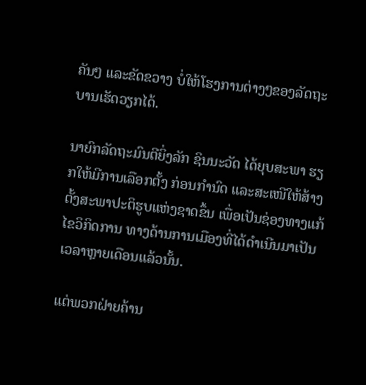ຄັນໆ ແລະຂັດຂວາງ ບໍ່ໃຫ້ໂຮງການຕ່າງໆຂອງລັດຖະບານເຮັດວຽກໄດ້.

ນາຍົກລັດຖະມົນຕີຍິ່ງລັກ ຊິນນະວັດ ໄດ້ຍຸບສະພາ ຮຽກໃຫ້ມີການເລືອກຕັ້ງ ກ່ອນກຳນົດ ແລະສະເໜີໃຫ້ສ້າງຕັ້ງສະພາປະຕິຮູບແຫ່ງຊາດຂຶ້ນ ເພື່ອເປັນຊ່ອງທາງແກ້ໄຂວິກິດການ ທາງດ້ານການເມືອງທີ່ໄດ້ດຳເນີນມາເປັນເວລາຫຼາຍເດືອນແລ້ວນັ້ນ.

ແຕ່ພວກຝ່າຍຄ້ານ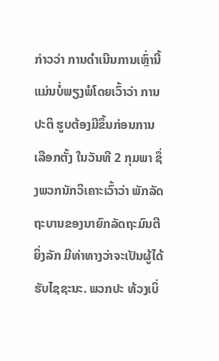ກ່າວວ່າ ການດຳເນີນການເຫຼົ່ານີ້ແມ່ນບໍ່ພຽງພໍໂດຍເວົ້າວ່າ ການປະຕິ ຮູບຕ້ອງມີຂຶ້ນກ່ອນການເລືອກຕັ້ງ ໃນວັນທີ 2 ກຸມພາ ຊຶ່ງພວກນັກວິເຄາະເວົ້າວ່າ ພັກລັດ ຖະບານຂອງນາຍົກລັດຖະມົນຕີຍິ່ງລັກ ມີທ່າທາງວ່າຈະເປັນຜູ້ໄດ້ຮັບໄຊຊະນະ. ພວກປະ ທ້ວງເບິ່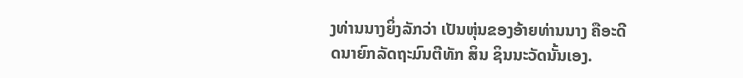ງທ່ານນາງຍິ່ງລັກວ່າ ເປັນຫຸ່ນຂອງອ້າຍທ່ານນາງ ຄືອະດີດນາຍົກລັດຖະມົນຕີທັກ ສິນ ຊິນນະວັດນັ້ນເອງ.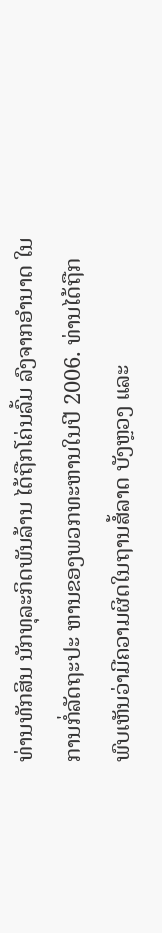ທ່ານທັກສິນ ນັກທຸລະກິດພັນລ້ານ ໄດ້ຖືກໂຄ່ນລົ້ມ ລົງຈາກອຳນາດ ໃນການກໍ່ລັດຖະປະ ຫານຂອງພວກທະຫານໃນປີ 2006. ທ່ານໄດ້ຖືກພົບເຫັນວ່າມີຄວາມຜິດໃນຖານສໍ້ລາດ ບັງຫຼວງ ແລະ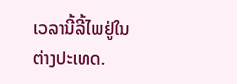ເວລານີ້ລີ້ໄພຢູ່ໃນຕ່າງປະເທດ.